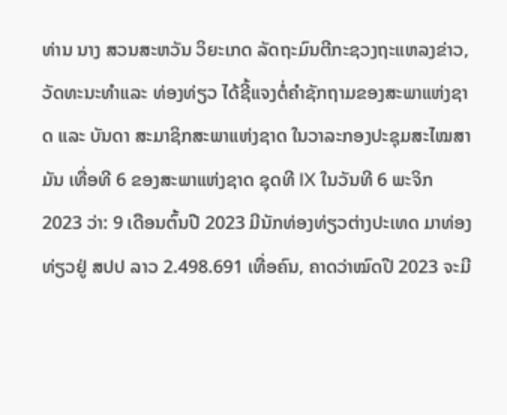ທ່ານ ນາງ ສວນສະຫວັນ ວິຍະເກດ ລັດຖະມົນຕີກະຊວງຖະແຫລງຂ່າວ, ວັດທະນະທໍາແລະ ທ່ອງທ່ຽວ ໄດ້ຊີ້ແຈງຕໍ່ຄຳຊັກຖາມຂອງສະພາແຫ່ງຊາດ ແລະ ບັນດາ ສະມາຊິກສະພາແຫ່ງຊາດ ໃນວາລະກອງປະຊຸມສະໄໝສາມັນ ເທື່ອທີ 6 ຂອງສະພາແຫ່ງຊາດ ຊຸດທີ IX ໃນວັນທີ 6 ພະຈິກ 2023 ວ່າ: 9 ເດືອນຕົ້ນປີ 2023 ມີນັກທ່ອງທ່ຽວຕ່າງປະເທດ ມາທ່ອງທ່ຽວຢູ່ ສປປ ລາວ 2.498.691 ເທື່ອຄົນ, ຄາດວ່າໝົດປີ 2023 ຈະມີ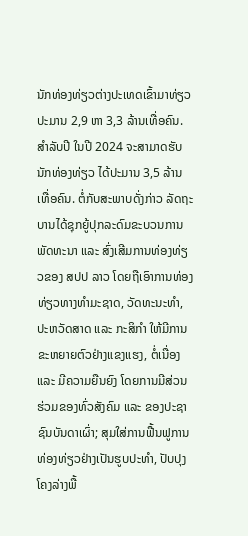ນັກທ່ອງທ່ຽວຕ່າງປະເທດເຂົ້າມາທ່ຽວປະມານ 2,9 ຫາ 3,3 ລ້ານເທື່ອຄົນ.
ສຳລັບປີ ໃນປີ 2024 ຈະສາມາດຮັບນັກທ່ອງທ່ຽວ ໄດ້ປະມານ 3,5 ລ້ານເທື່ອຄົນ. ຕໍ່ກັບສະພາບດັ່ງກ່າວ ລັດຖະບານໄດ້ຊຸກຍູ້ປຸກລະດົມຂະບວນການພັດທະນາ ແລະ ສົ່ງເສີມການທ່ອງທ່ຽວຂອງ ສປປ ລາວ ໂດຍຖືເອົາການທ່ອງທ່ຽວທາງທຳມະຊາດ, ວັດທະນະທຳ, ປະຫວັດສາດ ແລະ ກະສິກຳ ໃຫ້ມີການຂະຫຍາຍຕົວຢ່າງແຂງແຮງ, ຕໍ່ເນື່ອງ ແລະ ມີຄວາມຍືນຍົງ ໂດຍການມີສ່ວນຮ່ວມຂອງທົ່ວສັງຄົມ ແລະ ຂອງປະຊາຊົນບັນດາເຜົ່າ; ສຸມໃສ່ການຟື້ນຟູການທ່ອງທ່ຽວຢ່າງເປັນຮູບປະທໍາ, ປັບປຸງໂຄງລ່າງພື້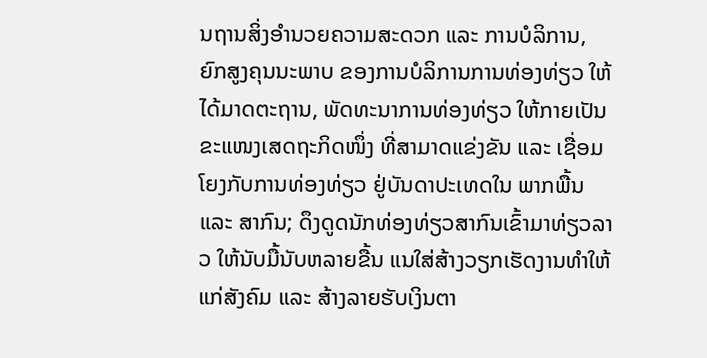ນຖານສິ່ງອຳນວຍຄວາມສະດວກ ແລະ ການບໍລິການ, ຍົກສູງຄຸນນະພາບ ຂອງການບໍລິການການທ່ອງທ່ຽວ ໃຫ້ໄດ້ມາດຕະຖານ, ພັດທະນາການທ່ອງທ່ຽວ ໃຫ້ກາຍເປັນຂະແໜງເສດຖະກິດໜຶ່ງ ທີ່ສາມາດແຂ່ງຂັນ ແລະ ເຊື່ອມໂຍງກັບການທ່ອງທ່ຽວ ຢູ່ບັນດາປະເທດໃນ ພາກພື້ນ ແລະ ສາກົນ; ດຶງດູດນັກທ່ອງທ່ຽວສາກົນເຂົ້າມາທ່ຽວລາວ ໃຫ້ນັບມື້ນັບຫລາຍຂື້ນ ແນໃສ່ສ້າງວຽກເຮັດງານທຳໃຫ້ແກ່ສັງຄົມ ແລະ ສ້າງລາຍຮັບເງິນຕາ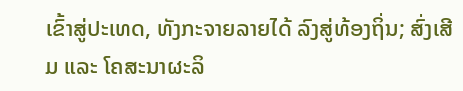ເຂົ້າສູ່ປະເທດ, ທັງກະຈາຍລາຍໄດ້ ລົງສູ່ທ້ອງຖິ່ນ; ສົ່ງເສີມ ແລະ ໂຄສະນາຜະລິ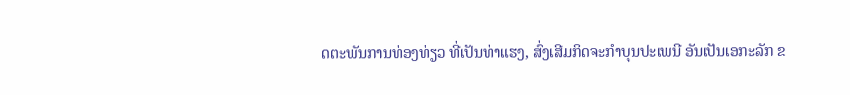ດຕະພັນການທ່ອງທ່ຽວ ທີ່ເປັນທ່າແຮງ, ສົ່ງເສີມກິດຈະກຳບຸນປະເພນີ ອັນເປັນເອກະລັກ ຂ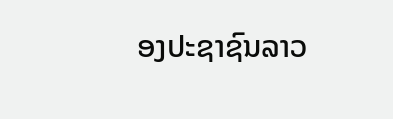ອງປະຊາຊົນລາວ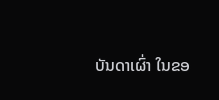ບັນດາເຜົ່າ ໃນຂອ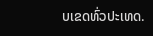ບເຂດທົ່ວປະເທດ.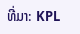ທີ່ມາ: KPL